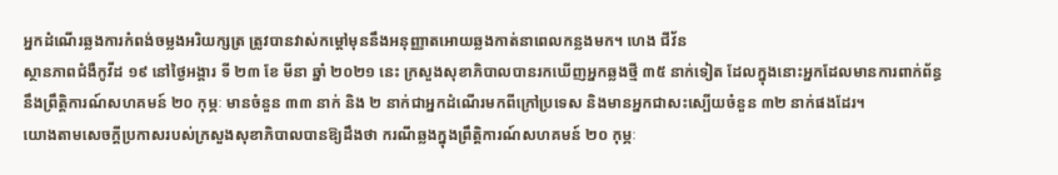អ្នកដំណើរឆ្លងការកំពង់ចម្លងអរិយក្សត្រ ត្រូវបានវាស់កម្ដៅមុននឹងអនុញ្ញាតអោយឆ្លងកាត់នាពេលកន្លងមក។ ហេង ជីវ័ន
ស្ថានភាពជំងឺកូវីដ ១៩ នៅថ្ងៃអង្គារ ទី ២៣ ខែ មីនា ឆ្នាំ ២០២១ នេះ ក្រសួងសុខាភិបាលបានរកឃើញអ្នកឆ្លងថ្មី ៣៥ នាក់ទៀត ដែលក្នុងនោះអ្នកដែលមានការពាក់ព័ន្ធនឹងព្រឹត្តិការណ៍សហគមន៍ ២០ កុម្ភៈ មានចំនួន ៣៣ នាក់ និង ២ នាក់ជាអ្នកដំណើរមកពីក្រៅប្រទេស និងមានអ្នកជាសះស្បើយចំនួន ៣២ នាក់ផងដែរ។
យោងតាមសេចក្តីប្រកាសរបស់ក្រសួងសុខាភិបាលបានឱ្យដឹងថា ករណីឆ្លងក្នុងព្រឹត្តិការណ៍សហគមន៍ ២០ កុម្ភៈ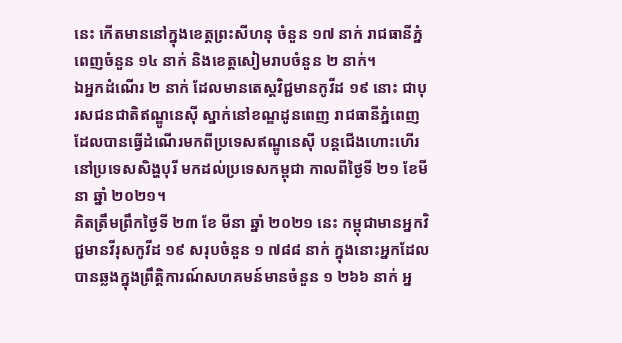នេះ កើតមាននៅក្នុងខេត្តព្រះសីហនុ ចំនួន ១៧ នាក់ រាជធានីភ្នំពេញចំនួន ១៤ នាក់ និងខេត្តសៀមរាបចំនួន ២ នាក់។
ឯអ្នកដំណើរ ២ នាក់ ដែលមានតេស្តវិជ្ជមានកូវីដ ១៩ នោះ ជាបុរសជនជាតិឥណ្ឌូនេស៊ី ស្នាក់នៅខណ្ឌដូនពេញ រាជធានីភ្នំពេញ ដែលបានធ្វើដំណើរមកពីប្រទេសឥណ្ឌូនេស៊ី បន្តជើងហោះហើរនៅប្រទេសសិង្ហបុរី មកដល់ប្រទេសកម្ពុជា កាលពីថ្ងៃទី ២១ ខែមីនា ឆ្នាំ ២០២១។
គិតត្រឹមព្រឹកថ្ងៃទី ២៣ ខែ មីនា ឆ្នាំ ២០២១ នេះ កម្ពុជាមានអ្នកវិជ្ជមានវីរុសកូវីដ ១៩ សរុបចំនួន ១ ៧៨៨ នាក់ ក្នុងនោះអ្នកដែលបានឆ្លងក្នុងព្រឹត្តិការណ៍សហគមន៍មានចំនួន ១ ២៦៦ នាក់ អ្ន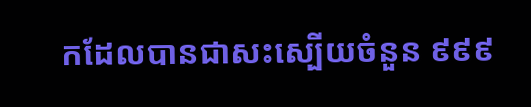កដែលបានជាសះស្បើយចំនួន ៩៩៩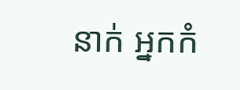នាក់ អ្នកកំ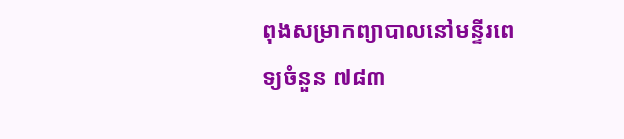ពុងសម្រាកព្យាបាលនៅមន្ទីរពេទ្យចំនួន ៧៨៣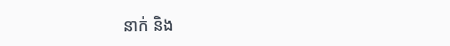នាក់ និង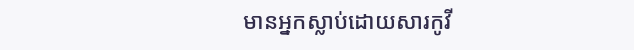មានអ្នកស្លាប់ដោយសារកូវី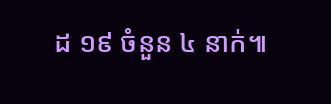ដ ១៩ ចំនួន ៤ នាក់៕